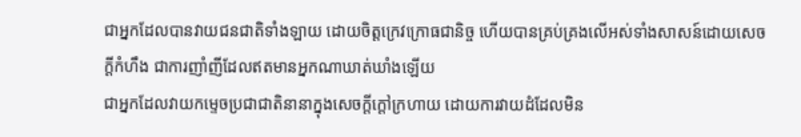ជាអ្នកដែលបានវាយជនជាតិទាំងឡាយ ដោយចិត្តក្រេវក្រោធជានិច្ច ហើយបានគ្រប់គ្រងលើអស់ទាំងសាសន៍ដោយសេចក្ដីកំហឹង ជាការញាំញីដែលឥតមានអ្នកណាឃាត់ឃាំងឡើយ
ជាអ្នកដែលវាយកម្ទេចប្រជាជាតិនានាក្នុងសេចក្ដីក្ដៅក្រហាយ ដោយការវាយដំដែលមិន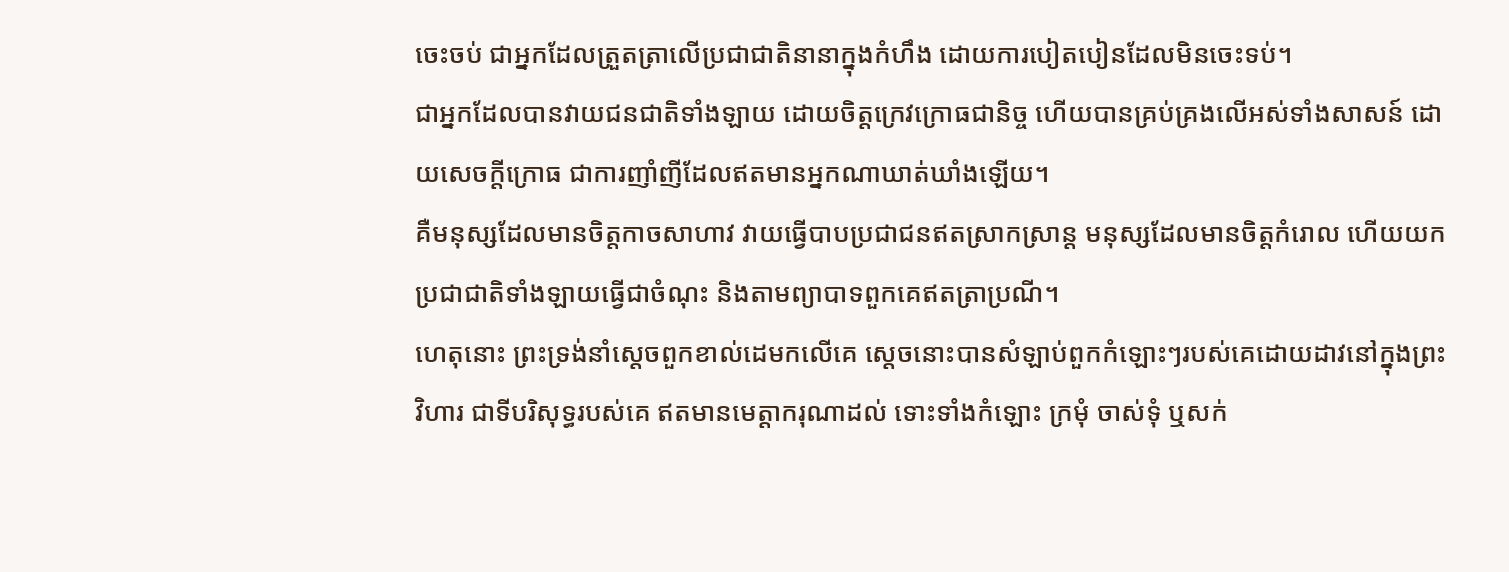ចេះចប់ ជាអ្នកដែលត្រួតត្រាលើប្រជាជាតិនានាក្នុងកំហឹង ដោយការបៀតបៀនដែលមិនចេះទប់។
ជាអ្នកដែលបានវាយជនជាតិទាំងឡាយ ដោយចិត្តក្រេវក្រោធជានិច្ច ហើយបានគ្រប់គ្រងលើអស់ទាំងសាសន៍ ដោយសេចក្ដីក្រោធ ជាការញាំញីដែលឥតមានអ្នកណាឃាត់ឃាំងឡើយ។
គឺមនុស្សដែលមានចិត្តកាចសាហាវ វាយធ្វើបាបប្រជាជនឥតស្រាកស្រាន្ត មនុស្សដែលមានចិត្តកំរោល ហើយយកប្រជាជាតិទាំងឡាយធ្វើជាចំណុះ និងតាមព្យាបាទពួកគេឥតត្រាប្រណី។
ហេតុនោះ ព្រះទ្រង់នាំស្តេចពួកខាល់ដេមកលើគេ ស្តេចនោះបានសំឡាប់ពួកកំឡោះៗរបស់គេដោយដាវនៅក្នុងព្រះវិហារ ជាទីបរិសុទ្ធរបស់គេ ឥតមានមេត្តាករុណាដល់ ទោះទាំងកំឡោះ ក្រមុំ ចាស់ទុំ ឬសក់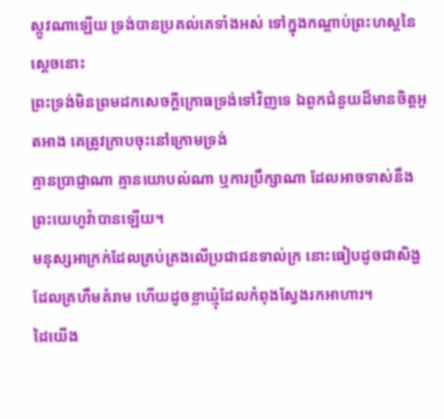ស្កូវណាឡើយ ទ្រង់បានប្រគល់គេទាំងអស់ ទៅក្នុងកណ្តាប់ព្រះហស្តនៃស្តេចនោះ
ព្រះទ្រង់មិនព្រមដកសេចក្ដីក្រោធទ្រង់ទៅវិញទេ ឯពួកជំនួយដ៏មានចិត្តអួតអាង គេត្រូវក្រាបចុះនៅក្រោមទ្រង់
គ្មានប្រាជ្ញាណា គ្មានយោបល់ណា ឬការប្រឹក្សាណា ដែលអាចទាស់នឹងព្រះយេហូវ៉ាបានឡើយ។
មនុស្សអាក្រក់ដែលគ្រប់គ្រងលើប្រជាជនទាល់ក្រ នោះធៀបដូចជាសិង្ហដែលគ្រហឹមគំរាម ហើយដូចខ្លាឃ្មុំដែលកំពុងស្វែងរកអាហារ។
ដៃយើង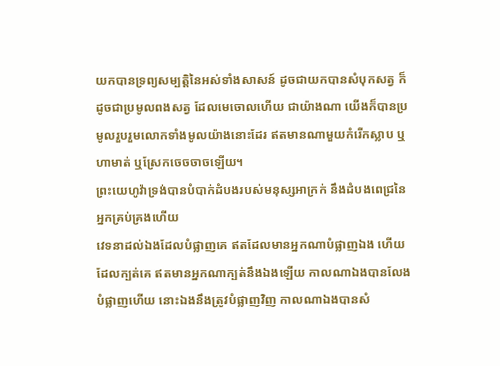យកបានទ្រព្យសម្បត្តិនៃអស់ទាំងសាសន៍ ដូចជាយកបានសំបុកសត្វ ក៏ដូចជាប្រមូលពងសត្វ ដែលមេចោលហើយ ជាយ៉ាងណា យើងក៏បានប្រមូលរួបរួមលោកទាំងមូលយ៉ាងនោះដែរ ឥតមានណាមួយកំរើកស្លាប ឬហាមាត់ ឬស្រែកចេចចាចឡើយ។
ព្រះយេហូវ៉ាទ្រង់បានបំបាក់ដំបងរបស់មនុស្សអាក្រក់ នឹងដំបងពេជ្រនៃអ្នកគ្រប់គ្រងហើយ
វេទនាដល់ឯងដែលបំផ្លាញគេ ឥតដែលមានអ្នកណាបំផ្លាញឯង ហើយដែលក្បត់គេ ឥតមានអ្នកណាក្បត់នឹងឯងឡើយ កាលណាឯងបានលែងបំផ្លាញហើយ នោះឯងនឹងត្រូវបំផ្លាញវិញ កាលណាឯងបានសំ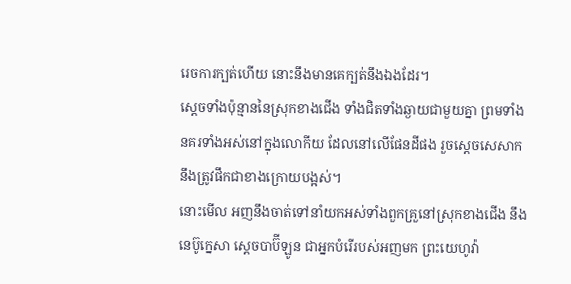រេចការក្បត់ហើយ នោះនឹងមានគេក្បត់នឹងឯងដែរ។
ស្តេចទាំងប៉ុន្មាននៃស្រុកខាងជើង ទាំងជិតទាំងឆ្ងាយជាមួយគ្នា ព្រមទាំងនគរទាំងអស់នៅក្នុងលោកីយ ដែលនៅលើផែនដីផង រួចស្តេចសេសាកនឹងត្រូវផឹកជាខាងក្រោយបង្អស់។
នោះមើល អញនឹងចាត់ទៅនាំយកអស់ទាំងពួកគ្រួនៅស្រុកខាងជើង នឹងនេប៊ូក្នេសា ស្តេចបាប៊ីឡូន ជាអ្នកបំរើរបស់អញមក ព្រះយេហូវ៉ា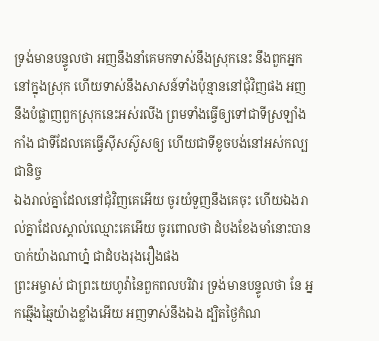ទ្រង់មានបន្ទូលថា អញនឹងនាំគេមកទាស់នឹងស្រុកនេះ នឹងពួកអ្នកនៅក្នុងស្រុក ហើយទាស់នឹងសាសន៍ទាំងប៉ុន្មាននៅជុំវិញផង អញនឹងបំផ្លាញពួកស្រុកនេះអស់រលីង ព្រមទាំងធ្វើឲ្យទៅជាទីស្រឡាំងកាំង ជាទីដែលគេធ្វើស៊ីសស៊ូសឲ្យ ហើយជាទីខូចបង់នៅអស់កល្បជានិច្ច
ឯងរាល់គ្នាដែលនៅជុំវិញគេអើយ ចូរយំទួញនឹងគេចុះ ហើយឯងរាល់គ្នាដែលស្គាល់ឈ្មោះគេអើយ ចូរពោលថា ដំបងខែងមាំនោះបានបាក់យ៉ាងណាហ្ន៎ ជាដំបងរុងរឿងផង
ព្រះអម្ចាស់ ជាព្រះយេហូវ៉ានៃពួកពលបរិវារ ទ្រង់មានបន្ទូលថា នែ អ្នកឆ្មើងឆ្មៃយ៉ាងខ្លាំងអើយ អញទាស់នឹងឯង ដ្បិតថ្ងៃកំណ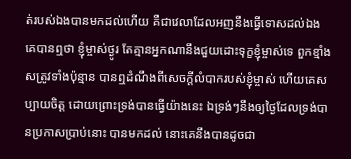ត់របស់ឯងបានមកដល់ហើយ គឺជាវេលាដែលអញនឹងធ្វើទោសដល់ឯង
គេបានឮថា ខ្ញុំម្ចាស់ថ្ងូរ តែគ្មានអ្នកណានឹងជួយដោះទុក្ខខ្ញុំម្ចាស់ទេ ពួកខ្មាំងសត្រូវទាំងប៉ុន្មាន បានឮដំណឹងពីសេចក្ដីលំបាករបស់ខ្ញុំម្ចាស់ ហើយគេសប្បាយចិត្ត ដោយព្រោះទ្រង់បានធ្វើយ៉ាងនេះ ឯទ្រង់ៗនឹងឲ្យថ្ងៃដែលទ្រង់បានប្រកាសប្រាប់នោះ បានមកដល់ នោះគេនឹងបានដូចជា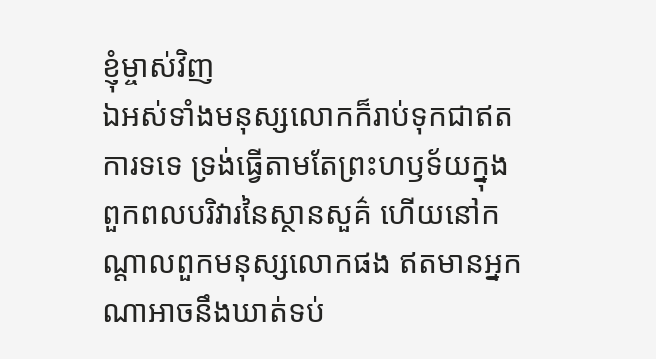ខ្ញុំម្ចាស់វិញ
ឯអស់ទាំងមនុស្សលោកក៏រាប់ទុកជាឥតការទទេ ទ្រង់ធ្វើតាមតែព្រះហឫទ័យក្នុងពួកពលបរិវារនៃស្ថានសួគ៌ ហើយនៅកណ្តាលពួកមនុស្សលោកផង ឥតមានអ្នកណាអាចនឹងឃាត់ទប់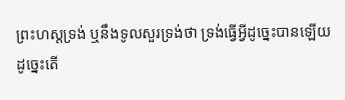ព្រះហស្តទ្រង់ ឬនឹងទូលសួរទ្រង់ថា ទ្រង់ធ្វើអ្វីដូច្នេះបានឡើយ
ដូច្នេះតើ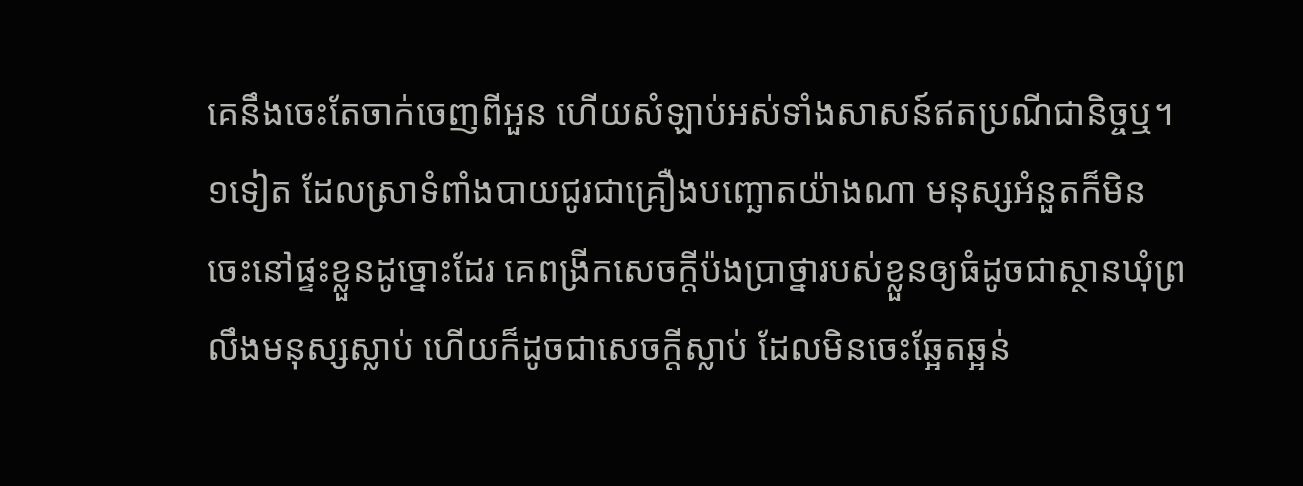គេនឹងចេះតែចាក់ចេញពីអួន ហើយសំឡាប់អស់ទាំងសាសន៍ឥតប្រណីជានិច្ចឬ។
១ទៀត ដែលស្រាទំពាំងបាយជូរជាគ្រឿងបញ្ឆោតយ៉ាងណា មនុស្សអំនួតក៏មិនចេះនៅផ្ទះខ្លួនដូច្នោះដែរ គេពង្រីកសេចក្ដីប៉ងប្រាថ្នារបស់ខ្លួនឲ្យធំដូចជាស្ថានឃុំព្រលឹងមនុស្សស្លាប់ ហើយក៏ដូចជាសេចក្ដីស្លាប់ ដែលមិនចេះឆ្អែតឆ្អន់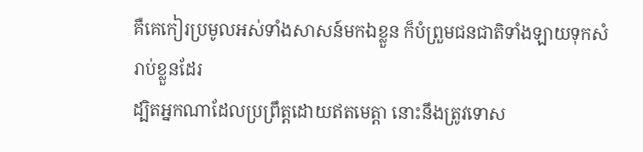គឺគេកៀរប្រមូលអស់ទាំងសាសន៍មកឯខ្លួន ក៏បំព្រួមជនជាតិទាំងឡាយទុកសំរាប់ខ្លួនដែរ
ដ្បិតអ្នកណាដែលប្រព្រឹត្តដោយឥតមេត្តា នោះនឹងត្រូវទោស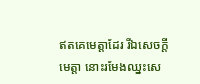ឥតគេមេត្តាដែរ រីឯសេចក្ដីមេត្តា នោះរមែងឈ្នះសេ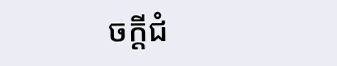ចក្ដីជំ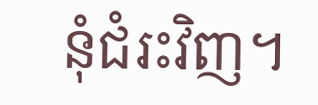នុំជំរះវិញ។